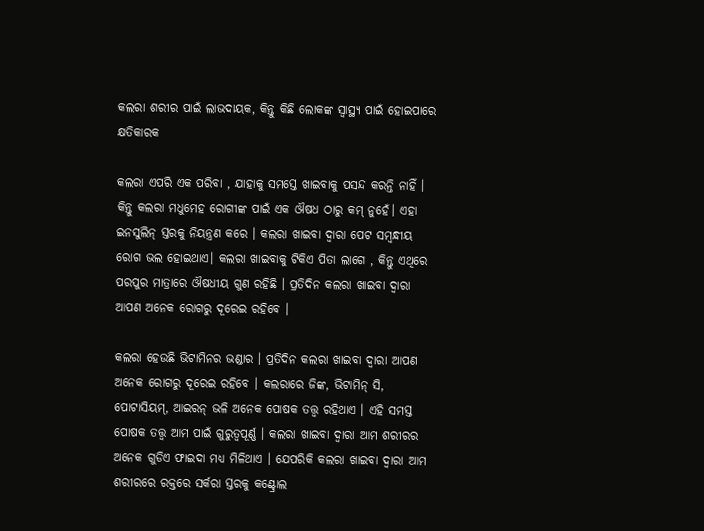କଲରା ଶରୀର ପାଇଁ ଲାଭଦାୟକ, କିନ୍ତୁ କିଛି ଲୋକଙ୍କ ସ୍ୱାସ୍ଥ୍ୟ ପାଇଁ ହୋଇପାରେ କ୍ଷତିକାରକ

କଲରା ଏପରି ଏକ ପରିବା , ଯାହାକୁ ସମସ୍ତେ ଖାଇବାକୁ ପସନ୍ଦ କରନ୍ତି ନାହିଁ । କିନ୍ତୁ କଲରା ମଧୁମେହ ରୋଗୀଙ୍କ ପାଇଁ ଏକ ଔଷଧ ଠାରୁ କମ୍ ନୁହେଁ। ଏହା ଇନସୁଲିନ୍ ସ୍ତରକୁ ନିୟନ୍ତ୍ରଣ କରେ । କଲରା ଖାଇବା ଦ୍ୱାରା ପେଟ ସମ୍ବନ୍ଧୀୟ ରୋଗ ଭଲ ହୋଇଥାଏ। କଲରା ଖାଇବାକୁ ଟିକିଏ ପିତା ଲାଗେ , କିନ୍ତୁ ଏଥିରେ ପରପୁର ମାତ୍ରାରେ ଔଷଧୀୟ ଗୁଣ ରହିଛି । ପ୍ରତିଦିନ କଲରା ଖାଇବା ଦ୍ୱାରା ଆପଣ ଅନେକ ରୋଗରୁ ଦୂରେଇ ରହିବେ ।

କଲରା ହେଉଛି ଭିଟାମିନର ଭଣ୍ଡାର । ପ୍ରତିଦିନ କଲରା ଖାଇବା ଦ୍ୱାରା ଆପଣ ଅନେକ ରୋଗରୁ ଦୂରେଇ ରହିବେ । କଲରାରେ ଜିଙ୍କ, ଭିଟାମିନ୍ ସି, ପୋଟାସିୟମ୍, ଆଇରନ୍ ଭଳି ଅନେକ ପୋଷକ ତତ୍ତ୍ୱ ରହିଥାଏ । ଏହି ସମସ୍ତ ପୋଷକ ତତ୍ତ୍ୱ ଆମ ପାଇଁ ଗୁରୁତ୍ୱପୂର୍ଣ୍ଣ । କଲରା ଖାଇବା ଦ୍ବାରା ଆମ ଶରୀରର ଅନେକ ଗୁଡିଏ ଫାଇଦା ମଧ୍ୟ ମିଳିଥାଏ । ଯେପରିକି କଲରା ଖାଇବା ଦ୍ବାରା ଆମ ଶରୀରରେ ରକ୍ତରେ ସର୍କରା ସ୍ତରକୁ କଣ୍ଟ୍ରୋଲ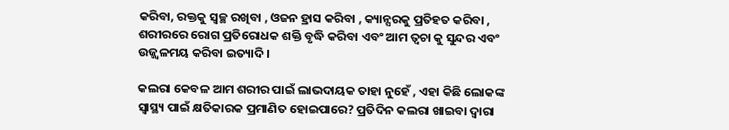କରିବା, ରକ୍ତକୁ ସ୍ବଚ୍ଛ ରଖିବା , ଓଜନ ହ୍ରାସ କରିବା , କ୍ୟାନ୍ସରକୁ ପ୍ରତିହତ କରିବା , ଶରୀରରେ ରୋଗ ପ୍ରତିରୋଧକ ଶକ୍ତି ବୃଦ୍ଧି କରିବା ଏବଂ ଆମ ତ୍ବଚା କୁ ସୁନ୍ଦର ଏବଂ ଉଜ୍ଜ୍ବଳମୟ କରିବା ଇତ୍ୟାଦି ।

କଲରା କେବଳ ଆମ ଶରୀର ପାଇଁ ଲାଭଦାୟକ ତାହା ନୁହେଁ , ଏହା କିଛି ଲୋକଙ୍କ ସ୍ୱାସ୍ଥ୍ୟ ପାଇଁ କ୍ଷତିକାରକ ପ୍ରମାଣିତ ହୋଇପାରେ? ପ୍ରତିଦିନ କଲରା ଖାଇବା ଦ୍ୱାରା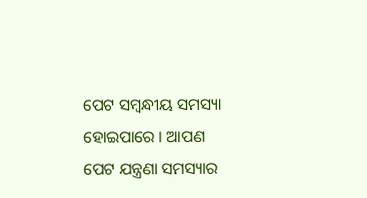ପେଟ ସମ୍ବନ୍ଧୀୟ ସମସ୍ୟା ହୋଇପାରେ । ଆପଣ ପେଟ ଯନ୍ତ୍ରଣା ସମସ୍ୟାର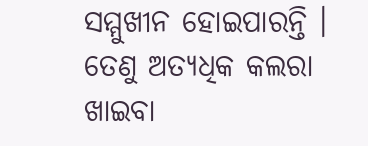ସମ୍ମୁଖୀନ ହୋଇପାରନ୍ତି । ତେଣୁ ଅତ୍ୟଧିକ କଲରା ଖାଇବା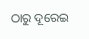ଠାରୁ ଦୂରେଇ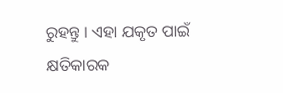ରୁହନ୍ତୁ । ଏହା ଯକୃତ ପାଇଁ କ୍ଷତିକାରକ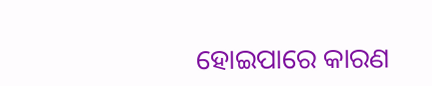ହୋଇପାରେ କାରଣ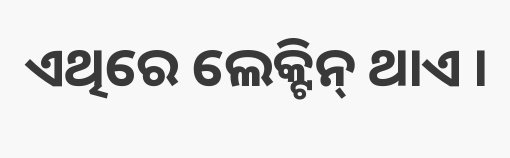ଏଥିରେ ଲେକ୍ଟିନ୍ ଥାଏ ।